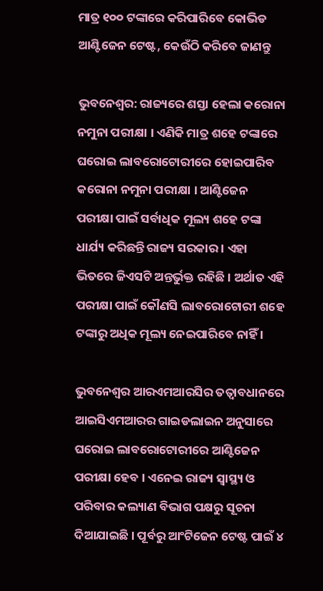ମାତ୍ର ୧୦୦ ଟଙ୍କାରେ କରିପାରିବେ କୋଭିଡ ଆଣ୍ଟିଜେନ ଟେଷ୍ଟ, କେଉଁଠି କରିବେ ଜାଣନ୍ତୁ

ଭୁବନେଶ୍ୱର: ରାଜ୍ୟରେ ଶସ୍ତା ହେଲା କରୋନା ନମୁନା ପରୀକ୍ଷା । ଏଣିକି ମାତ୍ର ଶହେ ଟଙ୍କାରେ ଘରୋଇ ଲାବରୋଟୋରୀରେ ହୋଇପାରିବ କରୋନା ନମୁନା ପରୀକ୍ଷା । ଆଣ୍ଟିଜେନ ପରୀକ୍ଷା ପାଇଁ ସର୍ବାଧିକ ମୂଲ୍ୟ ଶହେ ଟଙ୍କା ଧାର୍ଯ୍ୟ କରିଛନ୍ତି ରାଜ୍ୟ ସରକାର । ଏହା ଭିତରେ ଜିଏସଟି ଅନ୍ତର୍ଭୁକ୍ତ ରହିଛି । ଅର୍ଥାତ ଏହି ପରୀକ୍ଷା ପାଇଁ କୌଣସି ଲାବରୋଟୋରୀ ଶହେ ଟଙ୍କାରୁ ଅଧିକ ମୂଲ୍ୟ ନେଇପାରିବେ ନାହିଁ ।

ଭୁବନେଶ୍ୱର ଆରଏମଆରସିର ତତ୍ୱାବଧାନରେ ଆଇସିଏମଆରର ଗାଇଡଲାଇନ ଅନୁସାରେ ଘରୋଇ ଲାବରୋଟୋରୀରେ ଆଣ୍ଟିଜେନ ପରୀକ୍ଷା ହେବ । ଏନେଇ ରାଜ୍ୟ ସ୍ୱାସ୍ଥ୍ୟ ଓ ପରିବାର କଲ୍ୟାଣ ବିଭାଗ ପକ୍ଷରୁ ସୂଚନା ଦିଆଯାଇଛି । ପୂର୍ବରୁ ଆଂଟିଜେନ ଟେଷ୍ଟ ପାଇଁ ୪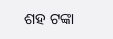ଶହ ଟଙ୍କା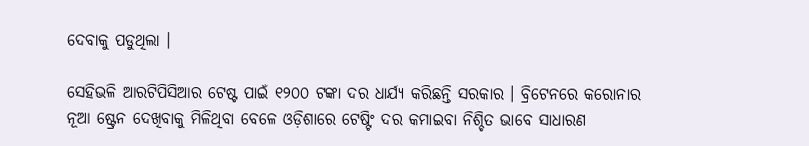ଦେବାକୁ ପଡୁଥିଲା ।

ସେହିଭଳି ଆରଟିପିସିଆର ଟେଷ୍ଟ ପାଇଁ ୧୨୦୦ ଟଙ୍କା ଦର ଧାର୍ଯ୍ୟ କରିଛନ୍ତି ସରକାର । ବ୍ରିଟେନରେ କରୋନାର ନୂଆ ଷ୍ଟ୍ରେନ ଦେଖିବାକୁ ମିଳିଥିବା ବେଳେ ଓଡ଼ିଶାରେ ଟେଷ୍ଟିଂ ଦର କମାଇବା ନିଶ୍ଚିତ ଭାବେ ସାଧାରଣ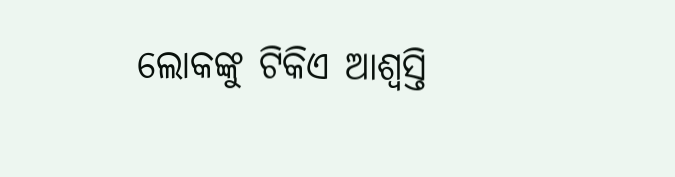ଲୋକଙ୍କୁ ଟିକିଏ ଆଶ୍ୱସ୍ତି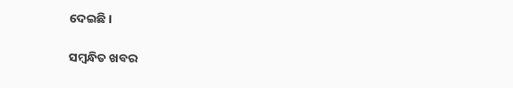ଦେଇଛି ।

ସମ୍ବନ୍ଧିତ ଖବର